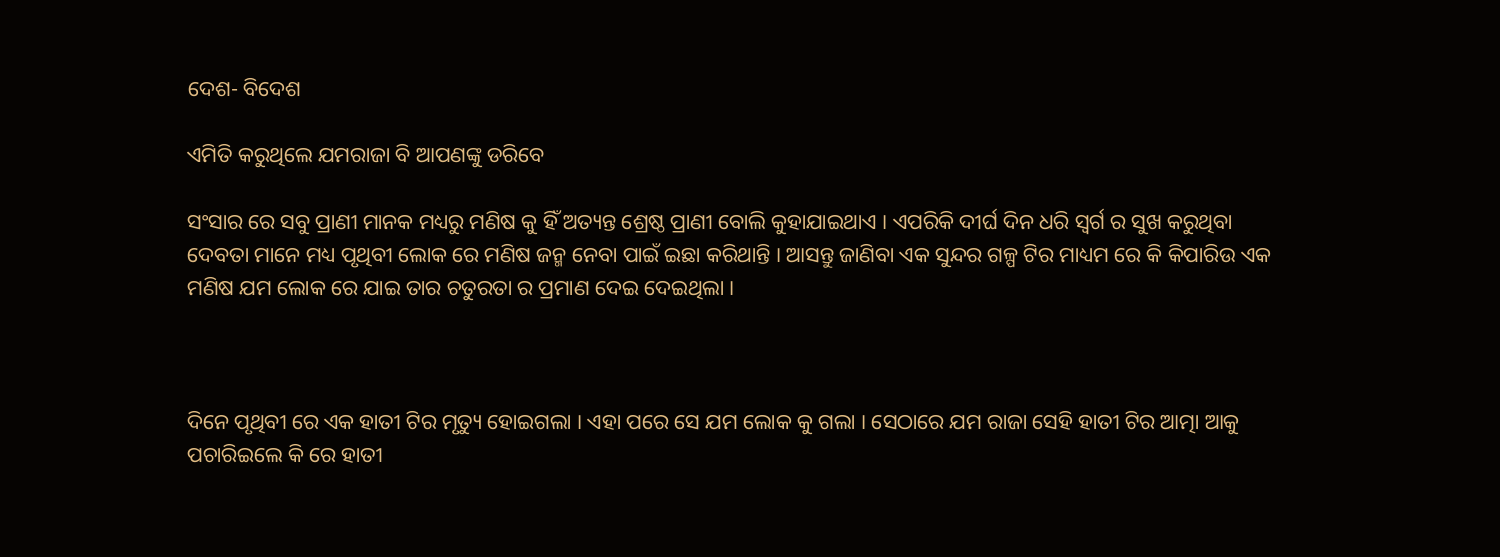ଦେଶ- ବିଦେଶ

ଏମିତି କରୁଥିଲେ ଯମରାଜା ବି ଆପଣଙ୍କୁ ଡରିବେ

ସଂସାର ରେ ସବୁ ପ୍ରାଣୀ ମାନକ ମଧ୍ୟରୁ ମଣିଷ କୁ ହିଁ ଅତ୍ୟନ୍ତ ଶ୍ରେଷ୍ଠ ପ୍ରାଣୀ ବୋଲି କୁହାଯାଇଥାଏ । ଏପରିକି ଦୀର୍ଘ ଦିନ ଧରି ସ୍ଵର୍ଗ ର ସୁଖ କରୁଥିବା ଦେବତା ମାନେ ମଧ୍ୟ ପୃଥିବୀ ଲୋକ ରେ ମଣିଷ ଜନ୍ମ ନେବା ପାଇଁ ଇଛା କରିଥାନ୍ତି । ଆସନ୍ତୁ ଜାଣିବା ଏକ ସୁନ୍ଦର ଗଳ୍ପ ଟିର ମାଧ୍ୟମ ରେ କି କିପାରିଉ ଏକ ମଣିଷ ଯମ ଲୋକ ରେ ଯାଇ ତାର ଚତୁରତା ର ପ୍ରମାଣ ଦେଇ ଦେଇଥିଲା ।



ଦିନେ ପୃଥିବୀ ରେ ଏକ ହାତୀ ଟିର ମୃତ୍ୟୁ ହୋଇଗଲା । ଏହା ପରେ ସେ ଯମ ଲୋକ କୁ ଗଲା । ସେଠାରେ ଯମ ରାଜା ସେହି ହାତୀ ଟିର ଆତ୍ମା ଆକୁ ପଚାରିଇଲେ କି ରେ ହାତୀ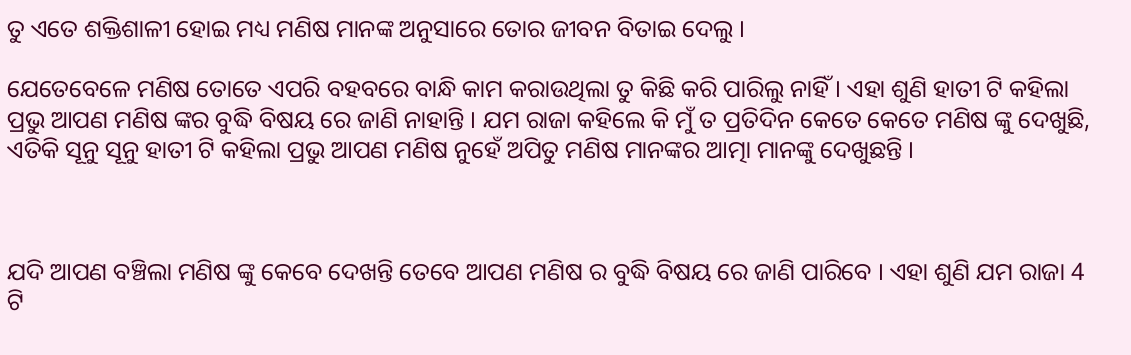ତୁ ଏତେ ଶକ୍ତିଶାଳୀ ହୋଇ ମଧ୍ୟ ମଣିଷ ମାନଙ୍କ ଅନୁସାରେ ତୋର ଜୀବନ ବିତାଇ ଦେଲୁ ।

ଯେତେବେଳେ ମଣିଷ ତୋତେ ଏପରି ବହବରେ ବାନ୍ଧି କାମ କରାଉଥିଲା ତୁ କିଛି କରି ପାରିଲୁ ନାହିଁ । ଏହା ଶୁଣି ହାତୀ ଟି କହିଲା ପ୍ରଭୁ ଆପଣ ମଣିଷ ଙ୍କର ବୁଦ୍ଧି ବିଷୟ ରେ ଜାଣି ନାହାନ୍ତି । ଯମ ରାଜା କହିଲେ କି ମୁଁ ତ ପ୍ରତିଦିନ କେତେ କେତେ ମଣିଷ ଙ୍କୁ ଦେଖୁଛି, ଏତିକି ସୂନୁ ସୂନୁ ହାତୀ ଟି କହିଲା ପ୍ରଭୁ ଆପଣ ମଣିଷ ନୁହେଁ ଅପିତୁ ମଣିଷ ମାନଙ୍କର ଆତ୍ମା ମାନଙ୍କୁ ଦେଖୁଛନ୍ତି ।



ଯଦି ଆପଣ ବଞ୍ଚିଲା ମଣିଷ ଙ୍କୁ କେବେ ଦେଖନ୍ତି ତେବେ ଆପଣ ମଣିଷ ର ବୁଦ୍ଧି ବିଷୟ ରେ ଜାଣି ପାରିବେ । ଏହା ଶୁଣି ଯମ ରାଜା 4 ଟି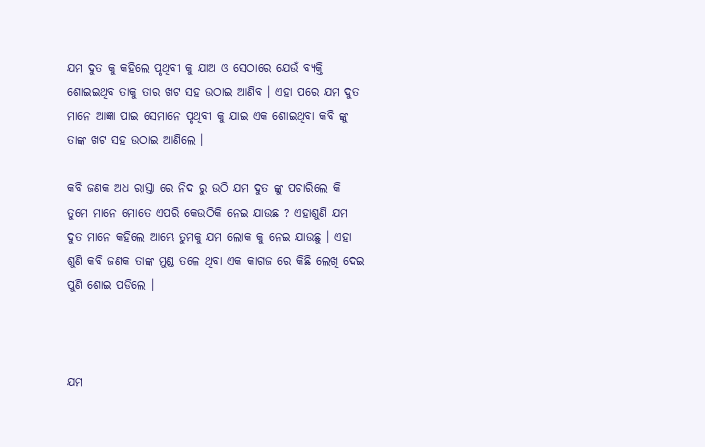ଯମ ଦୁତ କୁ କହିଲେ ପୃଥିବୀ କୁ ଯାଅ ଓ ସେଠାରେ ଯେଉଁ ବ୍ୟକ୍ତି ଶୋଇଇଥିବ ତାକୁ ତାର ଖଟ ସହ ଉଠାଇ ଆଣିବ । ଏହା ପରେ ଯମ ଦୁତ ମାନେ ଆଜ୍ଞା ପାଇ ସେମାନେ ପୃଥିବୀ କୁ ଯାଇ ଏକ ଶୋଇଥିବା କବି ଙ୍କୁ ତାଙ୍କ ଖଟ ସହ ଉଠାଇ ଆଣିଲେ ।

କବି ଜଣକ ଅଧ ରାସ୍ତା ରେ ନିଦ ରୁ ଉଠି ଯମ ଦୁତ ଙ୍କୁ ପଚାରିଲେ କି ତୁମେ ମାନେ ମୋତେ ଏପରି କେଉଠିକି ନେଇ ଯାଉଛ ? ଏହାଶୁଣି ଯମ ଦୁତ ମାନେ କହିଲେ ଆମ୍ଭେ ତୁମକୁ ଯମ ଲୋକ କୁ ନେଇ ଯାଉଛୁ । ଏହା ଶୁଣି କବି ଜଣକ ତାଙ୍କ ମୁଣ୍ଡ ତଳେ ଥିବା ଏକ କାଗଜ ରେ କିଛି ଲେଖି ଦେଇ ପୁଣି ଶୋଇ ପଡିଲେ ।



ଯମ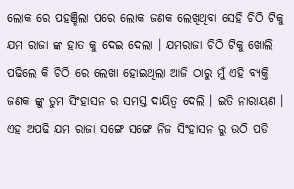ଲୋକ ରେ ପହଞ୍ଚିଲା ପରେ ଲୋକ ଜଣକ ଲେଖିଥିବା ସେହି ଚିଠି ଟିକୁ ଯମ ରାଜା ଙ୍କ ହାତ କୁ ଦେଇ ଦେଲା । ଯମରାଜା ଚିଠି ଟିକୁ ଖୋଲି ପଢିଲେ କି ଚିଠି ରେ ଲେଖା ହୋଇଥିଲା ଆଜି ଠାରୁ ମୁଁ ଏହି ବ୍ୟକ୍ତି ଜଣକ ଙ୍କୁ ତୁମ ସିଂହାସନ ର ସମସ୍ତ ଦାୟିତ୍ଵ ଦେଲି । ଇତି ନାରାୟଣ । ଏହ ଅପଢି ଯମ ରାଜା ସଙ୍ଗେ ସଙ୍ଗେ ନିଜ ସିଂହାସନ ରୁ ଉଠି ପଡି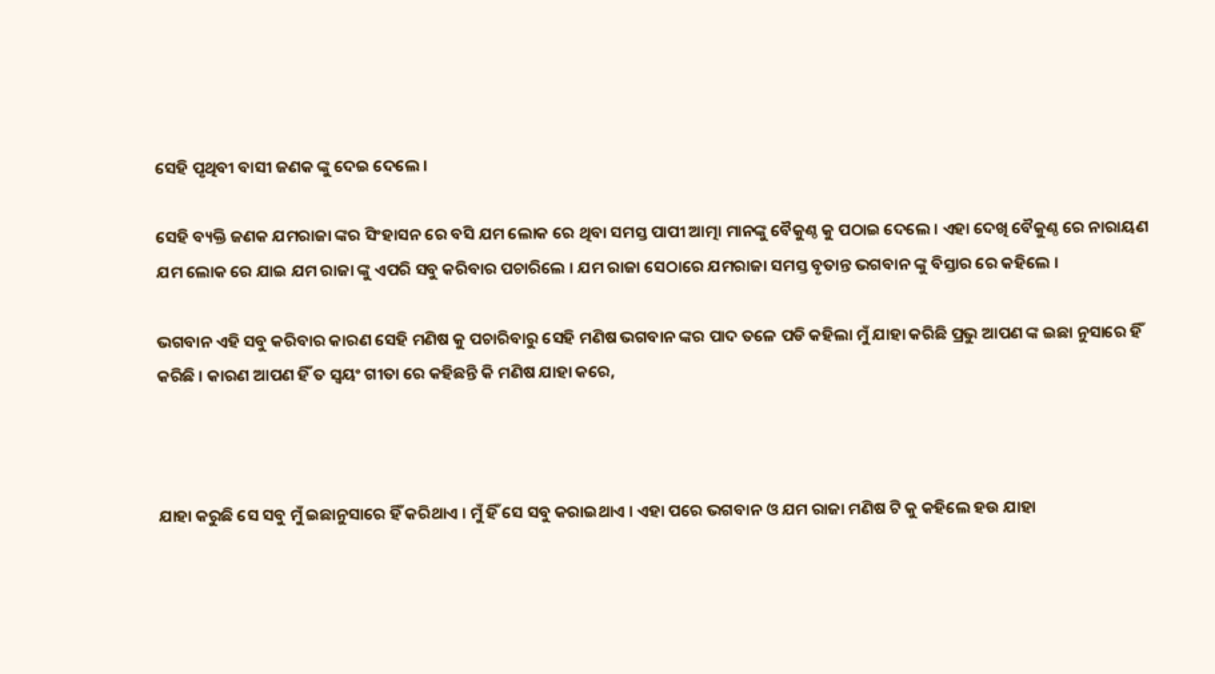ସେହି ପୃଥିବୀ ବାସୀ ଜଣକ ଙ୍କୁ ଦେଇ ଦେଲେ ।

ସେହି ବ୍ୟକ୍ତି ଜଣକ ଯମରାଜା ଙ୍କର ସିଂହାସନ ରେ ବସି ଯମ ଲୋକ ରେ ଥିବା ସମସ୍ତ ପାପୀ ଆତ୍ମା ମାନଙ୍କୁ ବୈକୁଣ୍ଠ କୁ ପଠାଇ ଦେଲେ । ଏହା ଦେଖି ବୈକୁଣ୍ଠ ରେ ନାରାୟଣ ଯମ ଲୋକ ରେ ଯାଇ ଯମ ରାଜା ଙ୍କୁ ଏପରି ସବୁ କରିବାର ପଚାରିଲେ । ଯମ ରାଜା ସେଠାରେ ଯମରାଜା ସମସ୍ତ ବୃତାନ୍ତ ଭଗବାନ ଙ୍କୁ ବିସ୍ତାର ରେ କହିଲେ ।

ଭଗବାନ ଏହି ସବୁ କରିବାର କାରଣ ସେହି ମଣିଷ କୁ ପଚାରିବାରୁ ସେହି ମଣିଷ ଭଗବାନ ଙ୍କର ପାଦ ତଳେ ପଡି କହିଲା ମୁଁ ଯାହା କରିଛି ପ୍ରଭୁ ଆପଣ ଙ୍କ ଇଛା ନୁସାରେ ହିଁ କରିଛି । କାରଣ ଆପଣ ହିଁ ତ ସ୍ଵୟଂ ଗୀତା ରେ କହିଛନ୍ତି କି ମଣିଷ ଯାହା କରେ,



ଯାହା କରୁଛି ସେ ସବୁ ମୁଁ ଇଛାନୁସାରେ ହିଁ କରିଥାଏ । ମୁଁ ହିଁ ସେ ସବୁ କରାଇଥାଏ । ଏହା ପରେ ଭଗବାନ ଓ ଯମ ରାଜା ମଣିଷ ଟି କୁ କହିଲେ ହଉ ଯାହା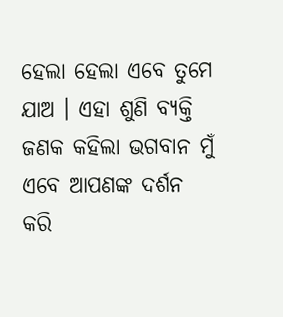ହେଲା ହେଲା ଏବେ ତୁମେ ଯାଅ । ଏହା ଶୁଣି ବ୍ୟକ୍ତି ଜଣକ କହିଲା ଭଗବାନ ମୁଁ ଏବେ ଆପଣଙ୍କ ଦର୍ଶନ କରି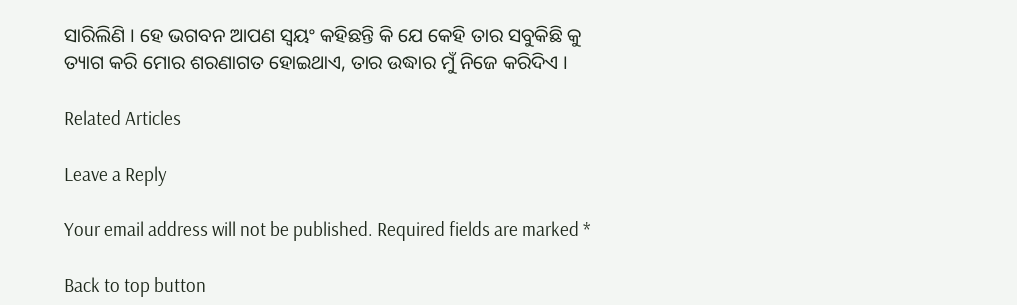ସାରିଲିଣି । ହେ ଭଗବନ ଆପଣ ସ୍ଵୟଂ କହିଛନ୍ତି କି ଯେ କେହି ତାର ସବୁକିଛି କୁ ତ୍ୟାଗ କରି ମୋର ଶରଣାଗତ ହୋଇଥାଏ, ତାର ଉଦ୍ଧାର ମୁଁ ନିଜେ କରିଦିଏ ।

Related Articles

Leave a Reply

Your email address will not be published. Required fields are marked *

Back to top button